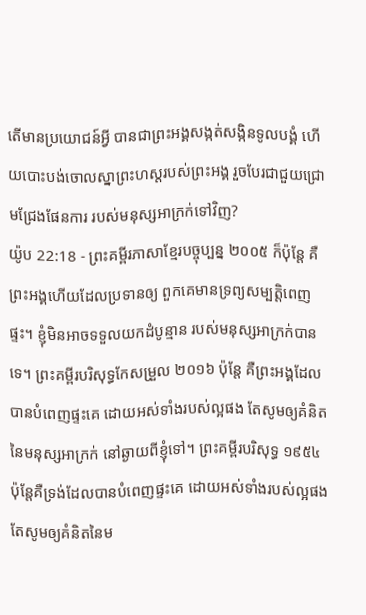តើមានប្រយោជន៍អ្វី បានជាព្រះអង្គសង្កត់សង្កិនទូលបង្គំ ហើយបោះបង់ចោលស្នាព្រះហស្ដរបស់ព្រះអង្គ រួចបែរជាជួយជ្រោមជ្រែងផែនការ របស់មនុស្សអាក្រក់ទៅវិញ?
យ៉ូប 22:18 - ព្រះគម្ពីរភាសាខ្មែរបច្ចុប្បន្ន ២០០៥ ក៏ប៉ុន្តែ គឺព្រះអង្គហើយដែលប្រទានឲ្យ ពួកគេមានទ្រព្យសម្បត្តិពេញផ្ទះ។ ខ្ញុំមិនអាចទទួលយកដំបូន្មាន របស់មនុស្សអាក្រក់បានទេ។ ព្រះគម្ពីរបរិសុទ្ធកែសម្រួល ២០១៦ ប៉ុន្តែ គឺព្រះអង្គដែលបានបំពេញផ្ទះគេ ដោយអស់ទាំងរបស់ល្អផង តែសូមឲ្យគំនិតនៃមនុស្សអាក្រក់ នៅឆ្ងាយពីខ្ញុំទៅ។ ព្រះគម្ពីរបរិសុទ្ធ ១៩៥៤ ប៉ុន្តែគឺទ្រង់ដែលបានបំពេញផ្ទះគេ ដោយអស់ទាំងរបស់ល្អផង តែសូមឲ្យគំនិតនៃម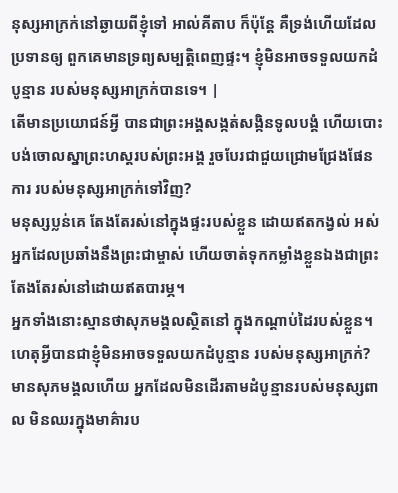នុស្សអាក្រក់នៅឆ្ងាយពីខ្ញុំទៅ អាល់គីតាប ក៏ប៉ុន្តែ គឺទ្រង់ហើយដែលប្រទានឲ្យ ពួកគេមានទ្រព្យសម្បត្តិពេញផ្ទះ។ ខ្ញុំមិនអាចទទួលយកដំបូន្មាន របស់មនុស្សអាក្រក់បានទេ។ |
តើមានប្រយោជន៍អ្វី បានជាព្រះអង្គសង្កត់សង្កិនទូលបង្គំ ហើយបោះបង់ចោលស្នាព្រះហស្ដរបស់ព្រះអង្គ រួចបែរជាជួយជ្រោមជ្រែងផែនការ របស់មនុស្សអាក្រក់ទៅវិញ?
មនុស្សប្លន់គេ តែងតែរស់នៅក្នុងផ្ទះរបស់ខ្លួន ដោយឥតកង្វល់ អស់អ្នកដែលប្រឆាំងនឹងព្រះជាម្ចាស់ ហើយចាត់ទុកកម្លាំងខ្លួនឯងជាព្រះ តែងតែរស់នៅដោយឥតបារម្ភ។
អ្នកទាំងនោះស្មានថាសុភមង្គលស្ថិតនៅ ក្នុងកណ្ដាប់ដៃរបស់ខ្លួន។ ហេតុអ្វីបានជាខ្ញុំមិនអាចទទួលយកដំបូន្មាន របស់មនុស្សអាក្រក់?
មានសុភមង្គលហើយ អ្នកដែលមិនដើរតាមដំបូន្មានរបស់មនុស្សពាល មិនឈរក្នុងមាគ៌ារប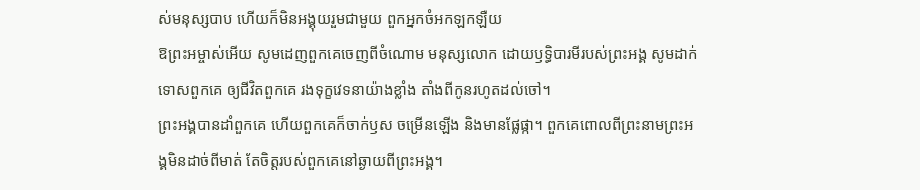ស់មនុស្សបាប ហើយក៏មិនអង្គុយរួមជាមួយ ពួកអ្នកចំអកឡកឡឺយ
ឱព្រះអម្ចាស់អើយ សូមដេញពួកគេចេញពីចំណោម មនុស្សលោក ដោយឫទ្ធិបារមីរបស់ព្រះអង្គ សូមដាក់ទោសពួកគេ ឲ្យជីវិតពួកគេ រងទុក្ខវេទនាយ៉ាងខ្លាំង តាំងពីកូនរហូតដល់ចៅ។
ព្រះអង្គបានដាំពួកគេ ហើយពួកគេក៏ចាក់ឫស ចម្រើនឡើង និងមានផ្លែផ្កា។ ពួកគេពោលពីព្រះនាមព្រះអង្គមិនដាច់ពីមាត់ តែចិត្តរបស់ពួកគេនៅឆ្ងាយពីព្រះអង្គ។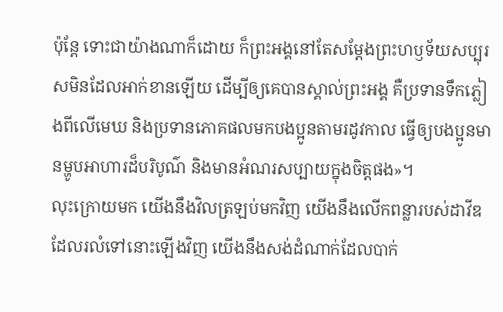ប៉ុន្តែ ទោះជាយ៉ាងណាក៏ដោយ ក៏ព្រះអង្គនៅតែសម្តែងព្រះហឫទ័យសប្បុរសមិនដែលអាក់ខានឡើយ ដើម្បីឲ្យគេបានស្គាល់ព្រះអង្គ គឺប្រទានទឹកភ្លៀងពីលើមេឃ និងប្រទានភោគផលមកបងប្អូនតាមរដូវកាល ធ្វើឲ្យបងប្អូនមានម្ហូបអាហារដ៏បរិបូណ៌ និងមានអំណរសប្បាយក្នុងចិត្តផង»។
លុះក្រោយមក យើងនឹងវិលត្រឡប់មកវិញ យើងនឹងលើកពន្លារបស់ដាវីឌ ដែលរលំទៅនោះឡើងវិញ យើងនឹងសង់ដំណាក់ដែលបាក់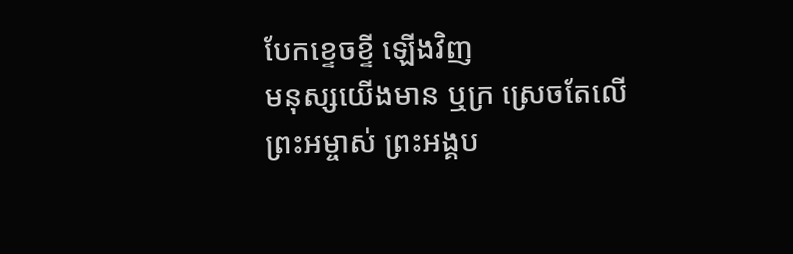បែកខ្ទេចខ្ទី ឡើងវិញ
មនុស្សយើងមាន ឬក្រ ស្រេចតែលើព្រះអម្ចាស់ ព្រះអង្គប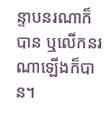ន្ទាបនរណាក៏បាន ឬលើកនរណាឡើងក៏បាន។